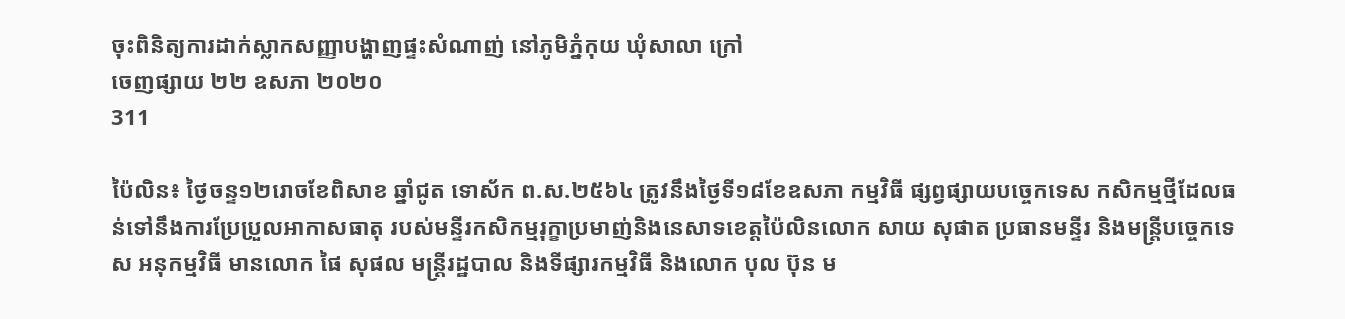ចុះពិនិត្យការដាក់ស្លាកសញ្ញាបង្ហាញផ្ទះសំណាញ់ នៅភូមិភ្នំកុយ ឃុំសាលា ក្រៅ
ចេញផ្សាយ ២២ ឧសភា ២០២០
311

ប៉ៃលិន៖ ថ្ងៃចន្ទ១២រោចខែពិសាខ ឆ្នាំជូត ទោស័ក ព.ស.២៥៦៤ ត្រូវនឹងថ្ងៃទី១៨ខែឧសភា កម្មវិធី ផ្សព្វផ្សាយបច្ចេកទេស កសិកម្មថ្មីដែលធន់ទៅនឹងការប្រែប្រួលអាកាសធាតុ របស់មន្ទីរកសិកម្មរុក្ខាប្រមាញ់និងនេសាទខេត្តប៉ៃលិនលោក សាយ សុផាត ប្រធានមន្ទីរ និងមន្ត្រីបច្ចេកទេស អនុកម្មវិធី មានលោក ផៃ សុផល មន្ត្រីរដ្ឋបាល និងទីផ្សារកម្មវិធី និងលោក បុល ប៊ុន ម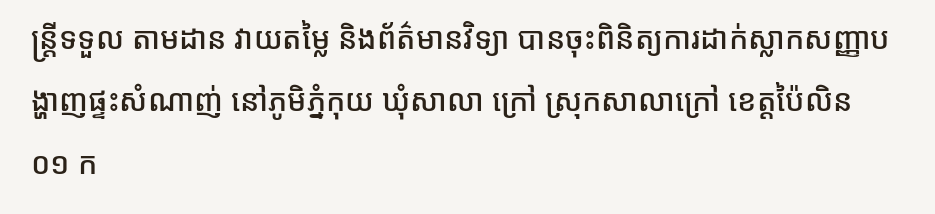ន្ត្រីទទួល តាមដាន វាយតម្លៃ និងព័ត៌មានវិទ្យា បានចុះពិនិត្យការដាក់ស្លាកសញ្ញាបង្ហាញផ្ទះសំណាញ់ នៅភូមិភ្នំកុយ ឃុំសាលា ក្រៅ ស្រុកសាលាក្រៅ ខេត្តប៉ៃលិន ០១ ក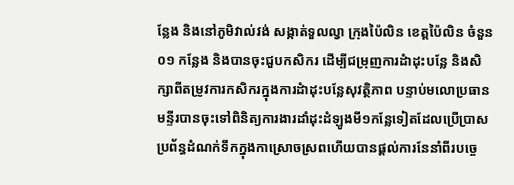ន្លែង និងនៅភូមិវាល់វង់ សង្កាត់ទួលល្វា ក្រុងប៉ៃលិន ខេត្តប៉ៃលិន ចំនួន ០១ កន្លែង និងបានចុះជួបកសិករ ដើម្បីជម្រុញការដំាដុះបន្លែ និងសិក្សាពីតម្រូវការកសិករក្នុងការដំាដុះបន្លែសុវត្ថិភាព បន្ទាប់មលោប្រធានមន្ទីរបានចុះទៅពិនិត្យការងារដាំដុះដំឡូងមី១កន្លែទៀតដែលប្រើប្រាសប្រព័ន្ធដំណក់ទឹកក្នុងកាស្រោចស្រពហើយបានផ្តល់ការនែនាំពីរបច្ចេ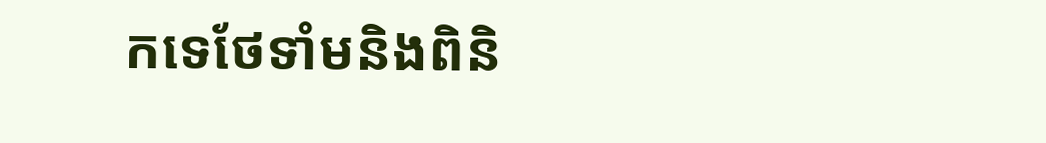កទេថែទាំមនិងពិនិ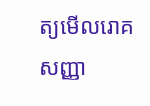ត្យមើលរោគសញ្ញា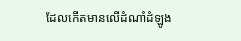ដែលកើតមានលើដំណាំដំឡូង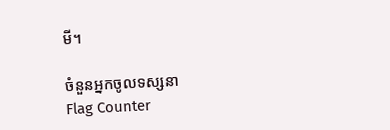មី។

ចំនួនអ្នកចូលទស្សនា
Flag Counter